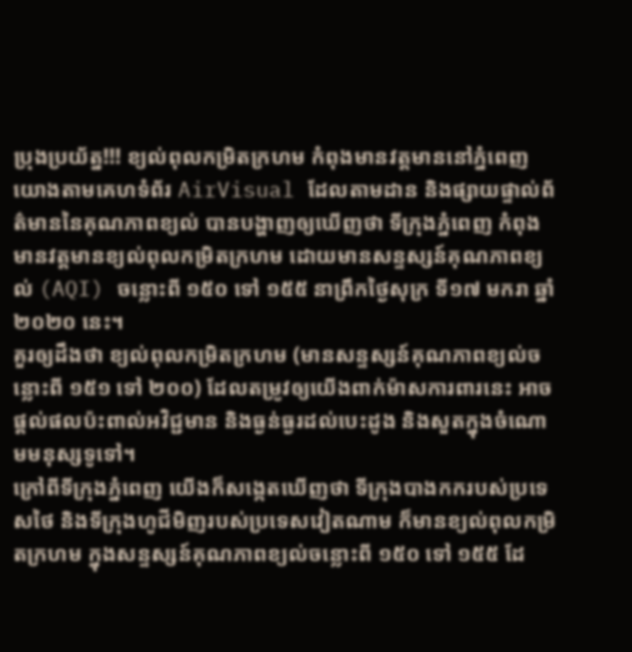ប្រុងប្រយ័ត្ន!!! ខ្យល់ពុលកម្រិតក្រហម កំពុងមានវត្តមាននៅភ្នំពេញ
យោងតាមគេហទំព័រ AirVisual ដែលតាមដាន និងផ្សាយផ្ទាល់ព័ត៌មាននៃគុណភាពខ្យល់ បានបង្ហាញឲ្យឃើញថា ទីក្រុងភ្នំពេញ កំពុងមានវត្តមានខ្យល់ពុលកម្រិតក្រហម ដោយមានសន្ទស្សន៍គុណភាពខ្យល់ (AQI) ចន្លោះពី ១៥០ ទៅ ១៥៥ នាព្រឹកថ្ងៃសុក្រ ទី១៧ មករា ឆ្នាំ២០២០ នេះ។
គួរឲ្យដឹងថា ខ្យល់ពុលកម្រិតក្រហម (មានសន្ទស្សន៍គុណភាពខ្យល់ចន្លោះពី ១៥១ ទៅ ២០០) ដែលតម្រូវឲ្យយើងពាក់ម៉ាសការពារនេះ អាចផ្តល់ផលប៉ះពាល់អវិជ្ជមាន និងធ្ងន់ធ្ងរដល់បេះដូង និងសួតក្នុងចំណោមមនុស្សទូទៅ។
ក្រៅពីទីក្រុងភ្នំពេញ យើងក៏សង្កេតឃើញថា ទីក្រុងបាងកករបស់ប្រទេសថៃ និងទីក្រុងហូជីមិញរបស់ប្រទេសវៀតណាម ក៏មានខ្យល់ពុលកម្រិតក្រហម ក្នុងសន្ទស្សន៍គុណភាពខ្យល់ចន្លោះពី ១៥០ ទៅ ១៥៥ ដែ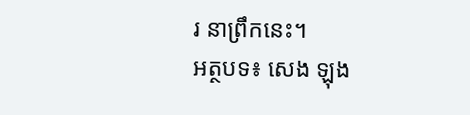រ នាព្រឹកនេះ។
អត្ថបទ៖ សេង ឡុង